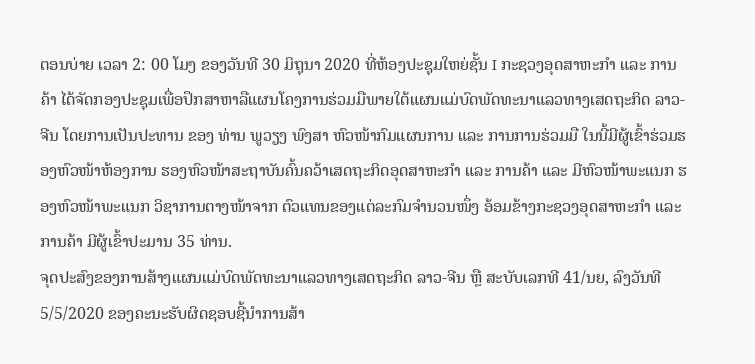ຕອນບ່າຍ ເວລາ 2: 00 ໂມງ ຂອງວັນທີ 30 ມິຖຸນາ 2020 ທີ່ຫ້ອງປະຊຸມໃຫຍ່ຊັ້ນ I ກະຊວງອຸດສາຫະກໍາ ແລະ ການຄ້າ ໄດ້ຈັດກອງປະຊຸມເພື່ອປຶກສາຫາລືແຜນໂຄງການຮ່ວມມືພາຍໃຕ້ແຜນແມ່ບົດພັດທະນາແລວທາງເສດຖະກິດ ລາວ-ຈີນ ໂດຍການເປັນປະທານ ຂອງ ທ່ານ ພູວຽງ ພົງສາ ຫົວໜ້າກົມແຜນການ ແລະ ການການຮ່ວມມື ໃນນີ້ມີຜູ້ເຂົ້າຮ່ວມຮອງຫົວໜ້າຫ້ອງການ ຮອງຫົວໜ້າສະຖາບັນຄົ້ນຄວ້າເສດຖະກິດອຸດສາຫະກຳ ແລະ ການຄ້າ ແລະ ມີຫົວໜ້າພະແນກ ຮອງຫົວໜ້າພະແນກ ວິຊາການຕາງໜ້າຈາກ ຕົວແທນຂອງແຕ່ລະກົມຈໍານວນໜຶ່ງ ອ້ອມຂ້າງກະຊວງອຸດສາຫະກຳ ແລະ ການຄ້າ ມີຜູ້ເຂົ້າປະມານ 35 ທ່ານ.
ຈຸດປະສົງຂອງການສ້າງແຜນແມ່ບົດພັດທະນາແລວທາງເສດຖະກິດ ລາວ-ຈີນ ຫຼື ສະບັບເລກທີ 41/ນຍ, ລົງວັນທີ 5/5/2020 ຂອງຄະນະຮັບຜິດຊອບຊີ້ນຳການສ້າ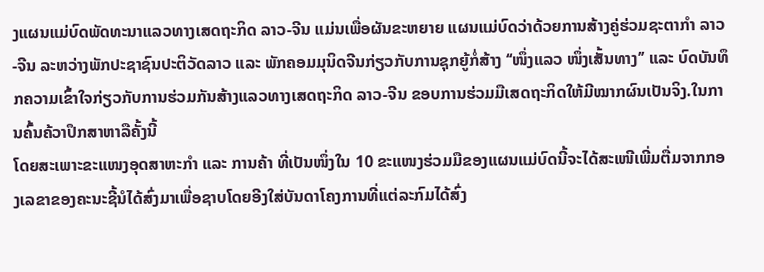ງແຜນແມ່ບົດພັດທະນາແລວທາງເສດຖະກິດ ລາວ-ຈີນ ແມ່ນເພື່ອຜັນຂະຫຍາຍ ແຜນແມ່ບົດວ່າດ້ວຍການສ້າງຄູ່ຮ່ວມຊະຕາກຳ ລາວ-ຈີນ ລະຫວ່າງພັກປະຊາຊົນປະຕິວັດລາວ ແລະ ພັກຄອມມຸນິດຈີນກ່ຽວກັບການຊຸກຍູ້ກໍ່ສ້າງ ‘‘ໜຶ່ງແລວ ໜຶ່ງເສັ້ນທາງ’’ ແລະ ບົດບັນທຶກຄວາມເຂົ້າໃຈກ່ຽວກັບການຮ່ວມກັນສ້າງແລວທາງເສດຖະກິດ ລາວ-ຈີນ ຂອບການຮ່ວມມືເສດຖະກິດໃຫ້ມີໝາກຜົນເປັນຈິງ.ໃນການຄົ້ນຄ້ວາປຶກສາຫາລືຄັ້ງນີ້
ໂດຍສະເພາະຂະແໜງອຸດສາຫະກຳ ແລະ ການຄ້າ ທີ່ເປັນໜຶ່ງໃນ 10 ຂະແໜງຮ່ວມມືຂອງແຜນແມ່ບົດນີ້ຈະໄດ້ສະເໜີເພີ່ມຕື່ມຈາກກອງເລຂາຂອງຄະນະຊີ້ນໍໄດ້ສົ່ງມາເພື່ອຊາບໂດຍອີງໃສ່ບັນດາໂຄງການທີ່ແຕ່ລະກົມໄດ້ສົ່ງ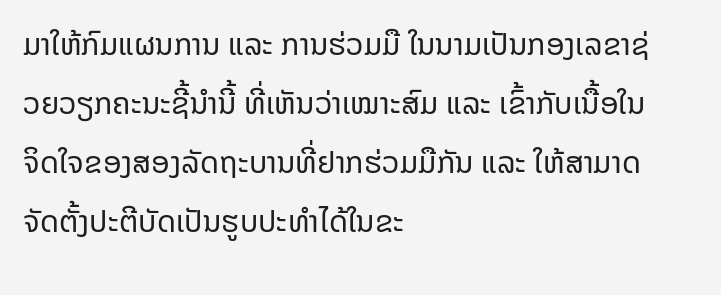ມາໃຫ້ກົມແຜນການ ແລະ ການຮ່ວມມື ໃນນາມເປັນກອງເລຂາຊ່ວຍວຽກຄະນະຊີ້ນຳນີ້ ທີ່ເຫັນວ່າເໝາະສົມ ແລະ ເຂົ້າກັບເນື້ອໃນຈິດໃຈຂອງສອງລັດຖະບານທີ່ຢາກຮ່ວມມືກັນ ແລະ ໃຫ້ສາມາດຈັດຕັ້ງປະຕີບັດເປັນຮູບປະທຳໄດ້ໃນຂະ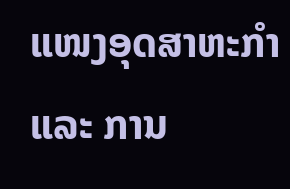ແໜງອຸດສາຫະກຳ ແລະ ການ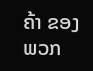ຄ້າ ຂອງພວກ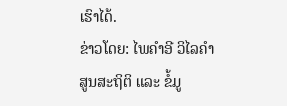ເຮົາໄດ້.
ຂ່າວໂດຍ: ໄພຄຳອີ ວິໄລຄຳ
ສູນສະຖິຕິ ແລະ ຂໍ້ມູ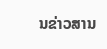ນຂ່າວສານ